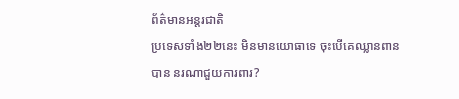ព័ត៌មានអន្តរជាតិ
ប្រទេសទាំង២២នេះ មិនមានយោធាទេ ចុះបើគេឈ្លានពានបាន នរណាជួយការពារ?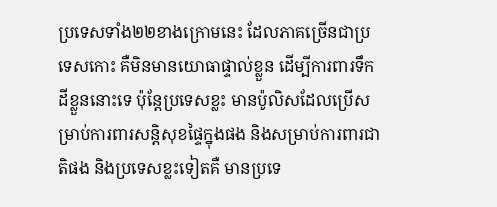ប្រទេសទាំង២២ខាងក្រោមនេះ ដែលភាគច្រើនជាប្រទេសកោះ គឺមិនមានយោធាផ្ទាល់ខ្លួន ដើម្បីការពារទឹកដីខ្លួននោះទេ ប៉ុន្តែប្រទេសខ្លះ មានប៉ូលិសដែលប្រើសម្រាប់ការពារសន្តិសុខផ្ទៃក្នុងផង និងសម្រាប់ការពារជាតិផង និងប្រទេសខ្លះទៀតគឺ មានប្រទេ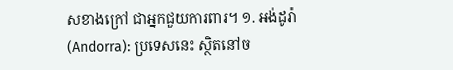សខាងក្រៅ ជាអ្នកជួយការពារ។ ១. អង់ដូរ៉ា (Andorra): ប្រទេសនេះ ស្ថិតនៅច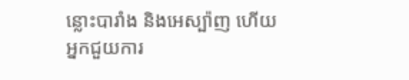ន្លោះបារាំង និងអេស្ប៉ាញ ហើយអ្នកជួយការ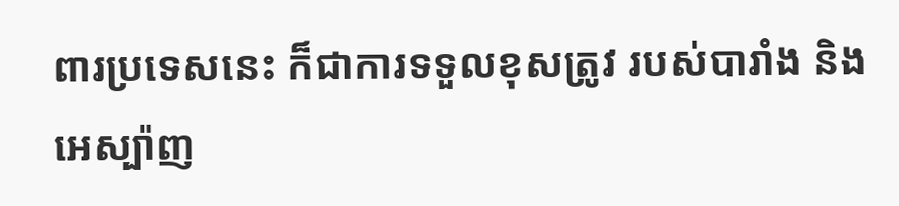ពារប្រទេសនេះ ក៏ជាការទទួលខុសត្រូវ របស់បារាំង និងអេស្ប៉ាញ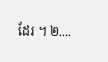ដែរ ។ ២....